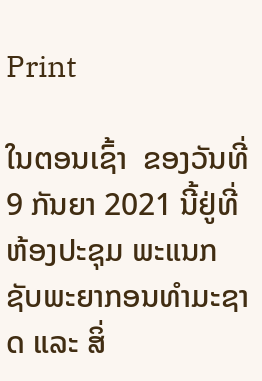Print

ໃນຕອນເຊົ້າ  ຂອງວັນທີ່ 9 ກັນຍາ 2021 ນີ້ຢູ່ທີ່ຫ້ອງປະຊຸມ ພະແນກຊັບພະຍາກອນທໍາມະຊາດ ແລະ ສິ່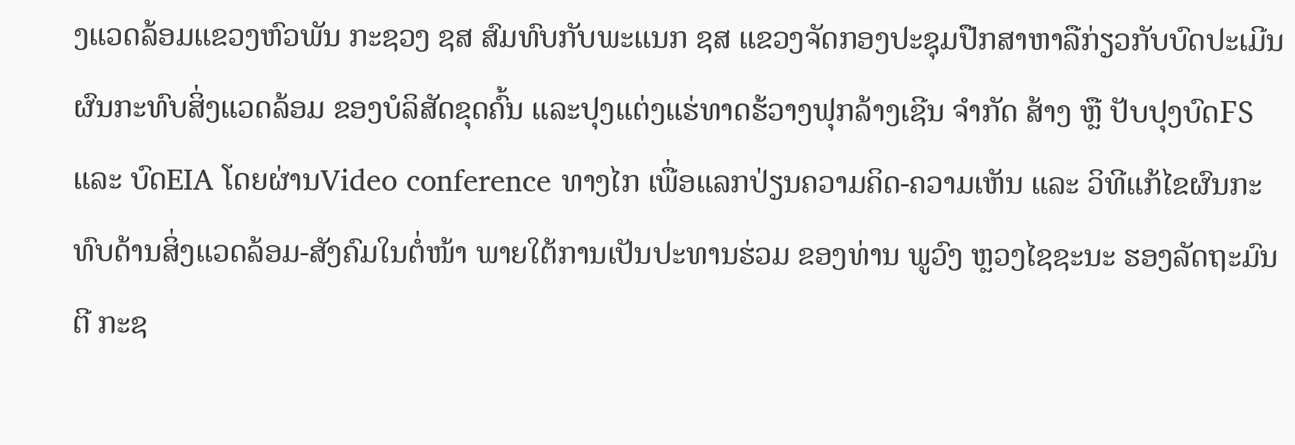ງແວດລ້ອມແຂວງຫົວພັນ ກະຊວງ ຊສ ສົມທົບກັບພະແນກ ຊສ ແຂວງຈັດກອງປະຊຸມປືກສາຫາລືກ່ຽວກັບບົດປະເມີນຜົນກະທົບສິ່ງແວດລ້ອມ ຂອງບໍລິສັດຂຸດຄົ້ນ ແລະປຸງແຕ່ງແຮ່ທາດຮ້ວາງຟຸກລ້າງເຊີນ ຈຳກັດ ສ້າງ ຫຼື ປັບປຸງບົດFS ແລະ ບົດEIA ໂດຍຜ່ານVideo conference ທາງໄກ ເພື່ອແລກປ່ຽນຄວາມຄິດ-ຄວາມເຫັນ ແລະ ວິທີແກ້ໄຂຜົນກະທົບດ້ານສິ່ງແວດລ້ອມ-ສັງຄົມໃນຕໍ່ໜ້າ ພາຍໃຕ້ການເປັນປະທານຮ່ວມ ຂອງທ່ານ ພູວົງ ຫຼວງໄຊຊະນະ ຮອງລັດຖະມົນຕີ ກະຊ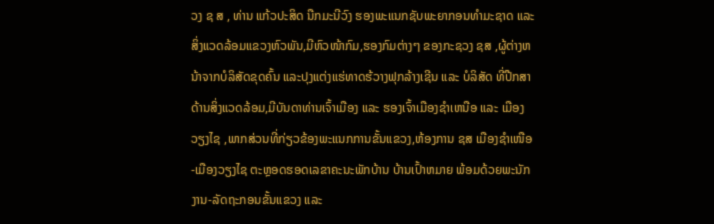ວງ ຊ ສ , ທ່ານ ແກ້ວປະສິດ ນືກມະນີວົງ ຮອງພະແນກຊັບພະຍາກອນທໍາມະຊາດ ແລະ ສິ່ງແວດລ້ອມແຂວງຫົວພັນ,ມີຫົວໜ້າກົມ,ຮອງກົມຕ່າງໆ ຂອງກະຊວງ ຊສ ,ຜູ້ຕ່າງຫນ້າຈາກບໍລິສັດຂຸດຄົ້ນ ແລະປຸງແຕ່ງແຮ່ທາດຮ້ວາງຟຸກລ້າງເຊີນ ແລະ ບໍລິສັດ ທີ່ປືກສາດ້ານສິ່ງແວດລ້ອມ,ມີບັນດາທ່ານເຈົ້າເມືອງ ແລະ ຮອງເຈົ້າເມືອງຊຳເຫນືອ ແລະ ເມືອງວຽງໄຊ ,ພາກສ່ວນທີ່ກ່ຽວຂ້ອງພະແນກການຂັ້ນແຂວງ,ຫ້ອງການ ຊສ ເມືອງຊຳເໜືອ-ເມືອງວຽງໄຊ ຕະຫຼອດຮອດເລຂາຄະນະພັກບ້ານ ບ້ານເປົ້າຫມາຍ ພ້ອມດ້ວຍພະນັກງານ-ລັດຖະກອນຂັ້ນແຂວງ ແລະ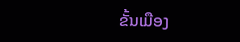ຂັ້ນເມືອງ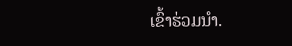ເຂົ້າຮ່ວມນຳ.